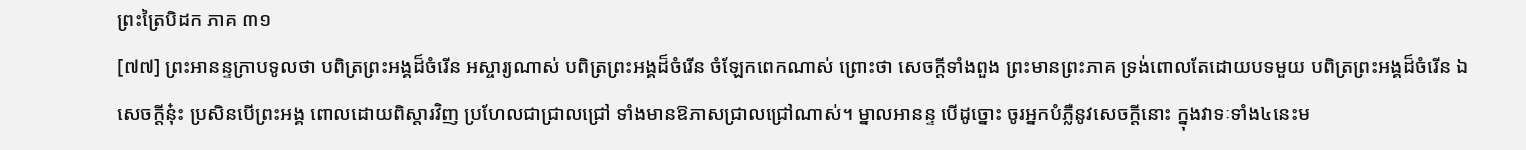ព្រះត្រៃបិដក ភាគ ៣១
[៧៧] ព្រះអានន្ទក្រាបទូលថា បពិត្រព្រះអង្គដ៏ចំរើន អស្ចារ្យណាស់ បពិត្រព្រះអង្គដ៏ចំរើន ចំឡែកពេកណាស់ ព្រោះថា សេចក្តីទាំងពួង ព្រះមានព្រះភាគ ទ្រង់ពោលតែដោយបទមួយ បពិត្រព្រះអង្គដ៏ចំរើន ឯសេចក្តីនុ៎ះ ប្រសិនបើព្រះអង្គ ពោលដោយពិស្តារវិញ ប្រហែលជាជ្រាលជ្រៅ ទាំងមានឱភាសជ្រាលជ្រៅណាស់។ ម្នាលអានន្ទ បើដូច្នោះ ចូរអ្នកបំភ្លឺនូវសេចក្តីនោះ ក្នុងវាទៈទាំង៤នេះម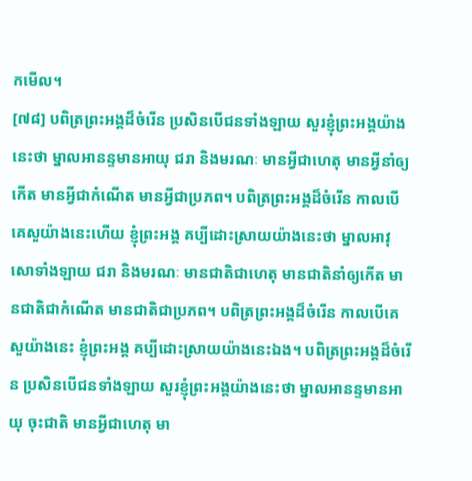កមើល។
[៧៨] បពិត្រព្រះអង្គដ៏ចំរើន ប្រសិនបើជនទាំងឡាយ សួរខ្ញុំព្រះអង្គយ៉ាងនេះថា ម្នាលអានន្ទមានអាយុ ជរា និងមរណៈ មានអ្វីជាហេតុ មានអ្វីនាំឲ្យកើត មានអ្វីជាកំណើត មានអ្វីជាប្រភព។ បពិត្រព្រះអង្គដ៏ចំរើន កាលបើគេសួយ៉ាងនេះហើយ ខ្ញុំព្រះអង្គ គប្បីដោះស្រាយយ៉ាងនេះថា ម្នាលអាវុសោទាំងឡាយ ជរា និងមរណៈ មានជាតិជាហេតុ មានជាតិនាំឲ្យកើត មានជាតិជាកំណើត មានជាតិជាប្រភព។ បពិត្រព្រះអង្គដ៏ចំរើន កាលបើគេសួយ៉ាងនេះ ខ្ញុំព្រះអង្គ គប្បីដោះស្រាយយ៉ាងនេះឯង។ បពិត្រព្រះអង្គដ៏ចំរើន ប្រសិនបើជនទាំងឡាយ សួរខ្ញុំព្រះអង្គយ៉ាងនេះថា ម្នាលអានន្ទមានអាយុ ចុះជាតិ មានអ្វីជាហេតុ មា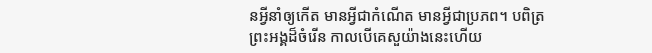នអ្វីនាំឲ្យកើត មានអ្វីជាកំណើត មានអ្វីជាប្រភព។ បពិត្រព្រះអង្គដ៏ចំរើន កាលបើគេសួយ៉ាងនេះហើយ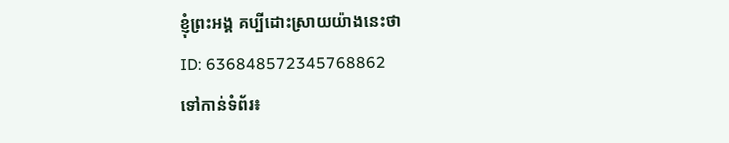ខ្ញុំព្រះអង្គ គប្បីដោះស្រាយយ៉ាងនេះថា
ID: 636848572345768862
ទៅកាន់ទំព័រ៖